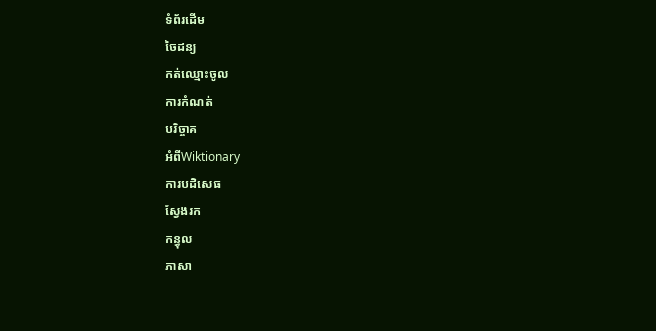ទំព័រដើម
ចៃដន្យ
កត់ឈ្មោះចូល
ការកំណត់
បរិច្ចាគ
អំពីWiktionary
ការបដិសេធ
ស្វែងរក
កន្ធុល
ភាសា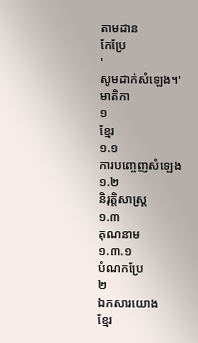តាមដាន
កែប្រែ
'
សូមដាក់សំឡេង។'
មាតិកា
១
ខ្មែរ
១.១
ការបញ្ចេញសំឡេង
១.២
និរុត្តិសាស្ត្រ
១.៣
គុណនាម
១.៣.១
បំណកប្រែ
២
ឯកសារយោង
ខ្មែរ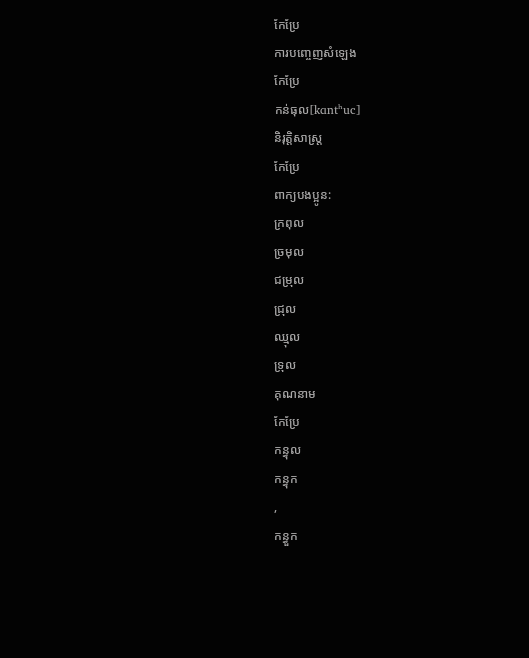កែប្រែ
ការបញ្ចេញសំឡេង
កែប្រែ
កន់ធុល[kɑntʰuc]
និរុត្តិសាស្ត្រ
កែប្រែ
ពាក្យបងប្អូន:
ក្រពុល
ច្រមុល
ជម្រុល
ជ្រុល
ឈ្មុល
ទ្រុល
គុណនាម
កែប្រែ
កន្ធុល
កន្ធុក
,
កន្ធួក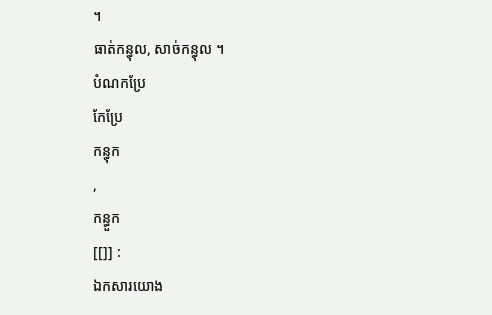។
ធាត់កន្ធុល, សាច់កន្ធុល ។
បំណកប្រែ
កែប្រែ
កន្ធុក
,
កន្ធួក
[[]] :
ឯកសារយោង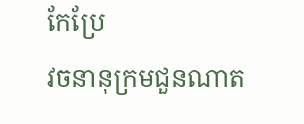កែប្រែ
វចនានុក្រមជួនណាត